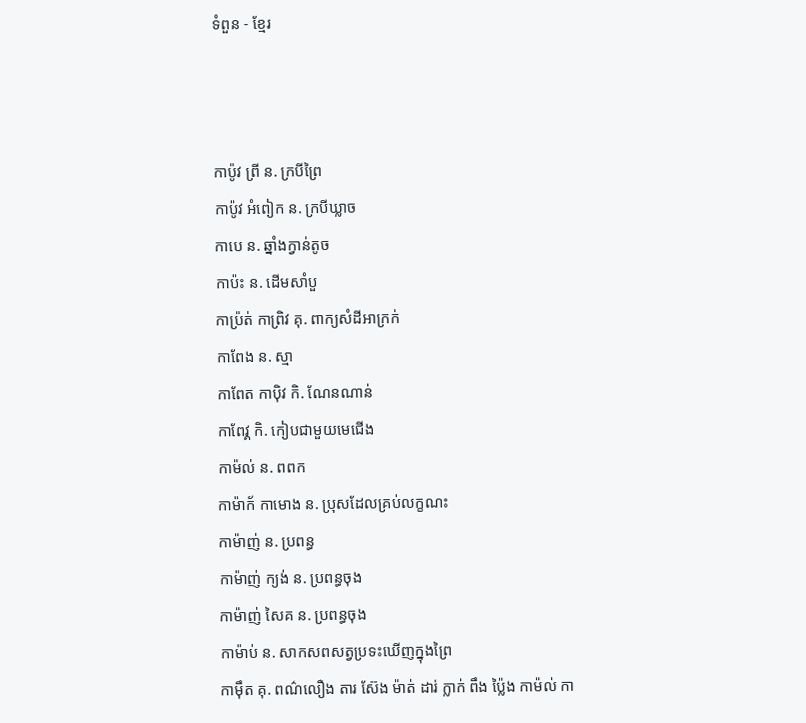ទំពួន - ខ្មែរ



កាប៉ូវ ព្រី ន. ក្របីព្រៃ
កាប៉ូវ អំពៀក ន. ក្របីឃ្លាច
កាបេ ន. ឆ្នាំងក្វាន់តូច
កាប៉ះ ន. ដើមសាំបួ
កាប្រ៉ត់ កាព្រិវ គុ. ពាក្យសំដីអាក្រក់
កាពែង ន. ស្មា
កាពែត កាប៉ិវ កិ. ណែនណាន់
កាពែវ្គ កិ. កៀបជាមួយមេជើង
កាម៉ល់ ន. ពពក
កាម៉ាក័ កាមោង ន. ប្រុសដែលគ្រប់លក្ខណះ
កាម៉ាញ់ ន. ប្រពន្ធ
កាម៉ាញ់ ក្យង់ ន. ប្រពន្ធចុង
កាម៉ាញ់ សៃគ ន. ប្រពន្ធចុង
កាម៉ាប់ ន. សាកសពសត្វប្រទះឃើញក្នុងព្រៃ
កាម៉ឹត គុ. ពណ៌លឿង តារ ស៊ែង ម៉ាត់ ដារ់ ក្លាក់ ពឹង ប៉្លៃង កាម៉ល់ កា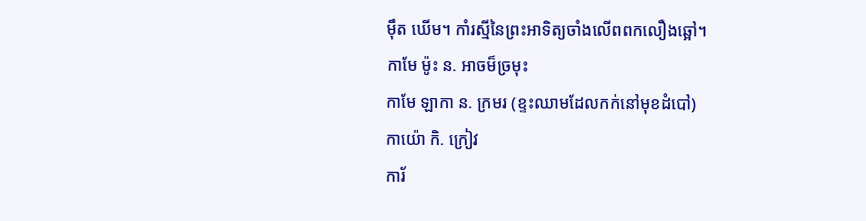ម៉ឹត ឃើម។ កាំរស្មីនៃព្រះអាទិត្យចាំងលើពពកលឿងឆ្អៅ។
កាមែ ម៉ូះ ន. អាចម៏ច្រមុះ
កាមែ ឡាកា ន. ក្រមរ (ខ្ទះឈាមដែលកក់នៅមុខដំបៅ)
កាយ៉ោ កិ. ក្រៀវ
ការ័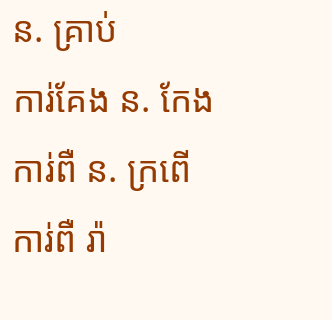ន. គ្រាប់
ការ់គែង ន. កែង
ការ់ពឺ ន. ក្រពើ
ការ់ពឺ រ៉ា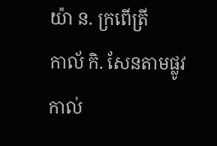យ៉ា ន. ក្រពើត្រី
កាល័ កិ. សែនតាមផ្លូវ
កាល់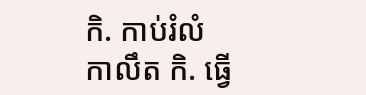កិ. កាប់រំលំ
កាលឹត កិ. ធ្វើ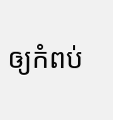ឲ្យកំពប់